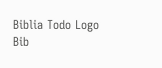Biblia Todo Logo
Bib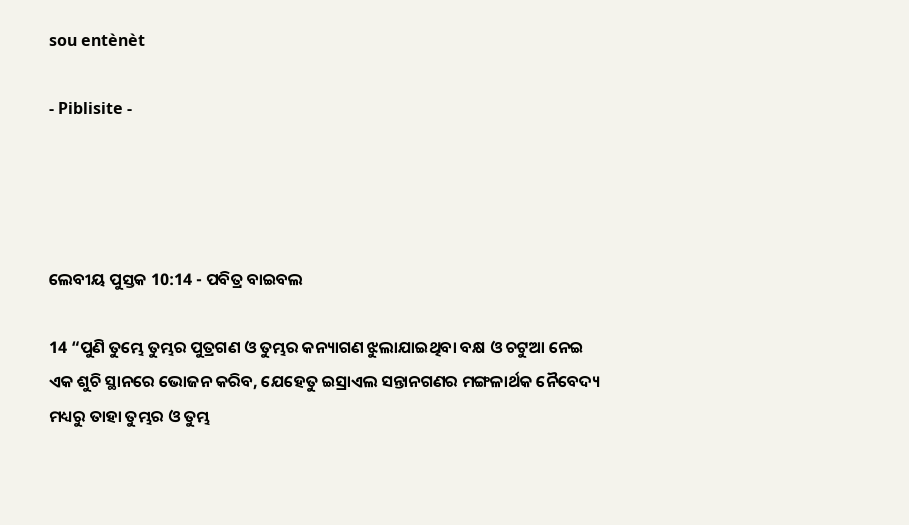sou entènèt

- Piblisite -




ଲେବୀୟ ପୁସ୍ତକ 10:14 - ପବିତ୍ର ବାଇବଲ

14 “ପୁଣି ତୁମ୍ଭେ ତୁମ୍ଭର ପୁତ୍ରଗଣ ଓ ତୁମ୍ଭର କନ୍ୟାଗଣ ଝୁଲାଯାଇଥିବା ବକ୍ଷ ଓ ଚଟୁଆ ନେଇ ଏକ ଶୁଚି ସ୍ଥାନରେ ଭୋଜନ କରିବ, ଯେହେତୁ ଇସ୍ରାଏଲ ସନ୍ତାନଗଣର ମଙ୍ଗଳାର୍ଥକ ନୈବେଦ୍ୟ ମଧ୍ୟରୁ ତାହା ତୁମ୍ଭର ଓ ତୁମ୍ଭ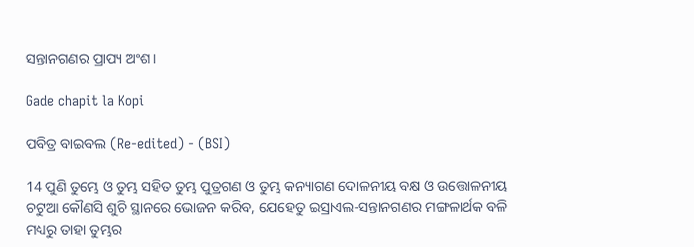ସନ୍ତାନଗଣର ପ୍ରାପ୍ୟ ଅଂଶ।

Gade chapit la Kopi

ପବିତ୍ର ବାଇବଲ (Re-edited) - (BSI)

14 ପୁଣି ତୁମ୍ଭେ ଓ ତୁମ୍ଭ ସହିତ ତୁମ୍ଭ ପୁତ୍ରଗଣ ଓ ତୁମ୍ଭ କନ୍ୟାଗଣ ଦୋଳନୀୟ ବକ୍ଷ ଓ ଉତ୍ତୋଳନୀୟ ଚଟୁଆ କୌଣସି ଶୁଚି ସ୍ଥାନରେ ଭୋଜନ କରିବ, ଯେହେତୁ ଇସ୍ରାଏଲ-ସନ୍ତାନଗଣର ମଙ୍ଗଳାର୍ଥକ ବଳି ମଧ୍ୟରୁ ତାହା ତୁମ୍ଭର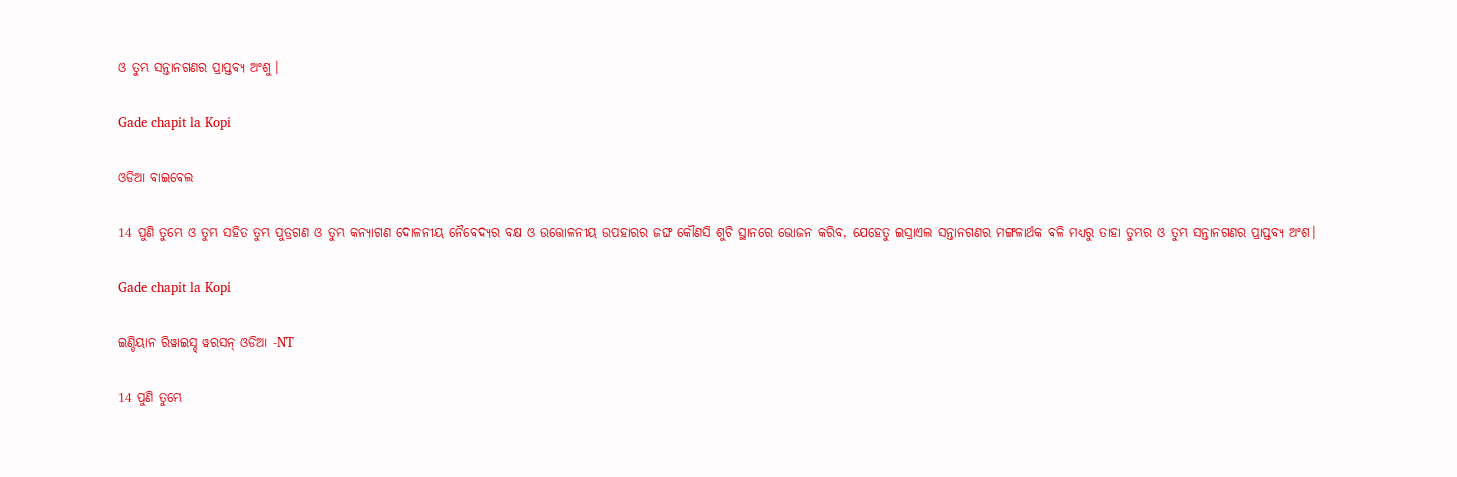ଓ ତୁମ୍ଭ ସନ୍ତାନଗଣର ପ୍ରାପ୍ତବ୍ୟ ଅଂଶୁ।

Gade chapit la Kopi

ଓଡିଆ ବାଇବେଲ

14 ପୁଣି ତୁମ୍ଭେ ଓ ତୁମ୍ଭ ସହିତ ତୁମ୍ଭ ପୁତ୍ରଗଣ ଓ ତୁମ୍ଭ କନ୍ୟାଗଣ ଦୋଳନୀୟ ନୈବେଦ୍ୟର ବକ୍ଷ ଓ ଉତ୍ତୋଳନୀୟ ଉପହାରର ଜଙ୍ଘ କୌଣସି ଶୁଚି ସ୍ଥାନରେ ଭୋଜନ କରିବ, ଯେହେତୁ ଇସ୍ରାଏଲ ସନ୍ତାନଗଣର ମଙ୍ଗଳାର୍ଥକ ବଳି ମଧ୍ୟରୁ ତାହା ତୁମ୍ଭର ଓ ତୁମ୍ଭ ସନ୍ତାନଗଣର ପ୍ରାପ୍ତବ୍ୟ ଅଂଶ।

Gade chapit la Kopi

ଇଣ୍ଡିୟାନ ରିୱାଇସ୍ଡ୍ ୱରସନ୍ ଓଡିଆ -NT

14 ପୁଣି ତୁମ୍ଭେ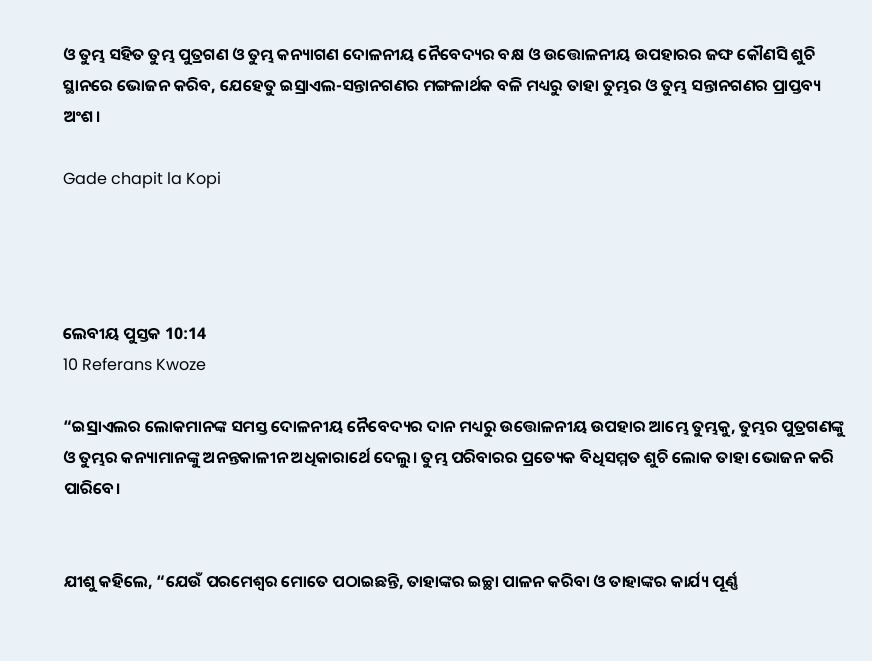ଓ ତୁମ୍ଭ ସହିତ ତୁମ୍ଭ ପୁତ୍ରଗଣ ଓ ତୁମ୍ଭ କନ୍ୟାଗଣ ଦୋଳନୀୟ ନୈବେଦ୍ୟର ବକ୍ଷ ଓ ଉତ୍ତୋଳନୀୟ ଉପହାରର ଜଙ୍ଘ କୌଣସି ଶୁଚି ସ୍ଥାନରେ ଭୋଜନ କରିବ, ଯେହେତୁ ଇସ୍ରାଏଲ-ସନ୍ତାନଗଣର ମଙ୍ଗଳାର୍ଥକ ବଳି ମଧ୍ୟରୁ ତାହା ତୁମ୍ଭର ଓ ତୁମ୍ଭ ସନ୍ତାନଗଣର ପ୍ରାପ୍ତବ୍ୟ ଅଂଶ।

Gade chapit la Kopi




ଲେବୀୟ ପୁସ୍ତକ 10:14
10 Referans Kwoze

“ଇସ୍ରାଏଲର ଲୋକମାନଙ୍କ ସମସ୍ତ ଦୋଳନୀୟ ନୈବେଦ୍ୟର ଦାନ ମଧ୍ୟରୁ ଉତ୍ତୋଳନୀୟ ଉପହାର ଆମ୍ଭେ ତୁମ୍ଭକୁ, ତୁମ୍ଭର ପୁତ୍ରଗଣଙ୍କୁ ଓ ତୁମ୍ଭର କନ୍ୟାମାନଙ୍କୁ ଅନନ୍ତକାଳୀନ ଅଧିକାରାର୍ଥେ ଦେଲୁ। ତୁମ୍ଭ ପରିବାରର ପ୍ରତ୍ୟେକ ବିଧିସମ୍ମତ ଶୁଚି ଲୋକ ତାହା ଭୋଜନ କରି ପାରିବେ।


ଯୀଶୁ କହିଲେ, “ଯେଉଁ ପରମେଶ୍ୱର ମୋତେ ପଠାଇଛନ୍ତି, ତାହାଙ୍କର ଇଚ୍ଛା ପାଳନ କରିବା ଓ ତାହାଙ୍କର କାର୍ଯ୍ୟ ପୂର୍ଣ୍ଣ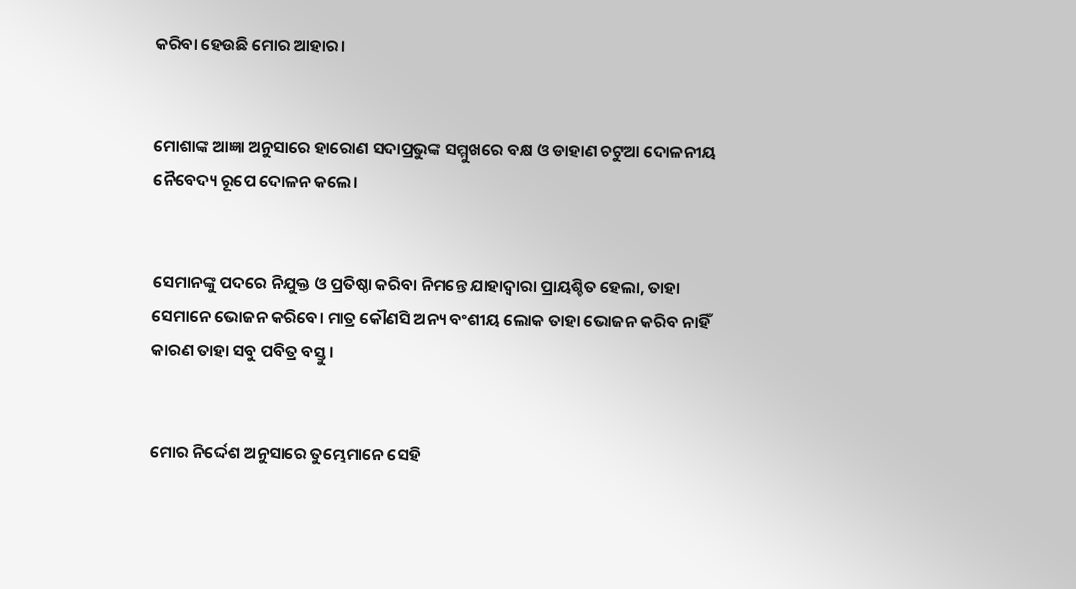କରିବା ହେଉଛି ମୋର ଆହାର।


ମୋଶାଙ୍କ ଆଜ୍ଞା ଅନୁସାରେ ହାରୋଣ ସଦାପ୍ରଭୁଙ୍କ ସମ୍ମୁଖରେ ବକ୍ଷ ଓ ଡାହାଣ ଚଟୁଆ ଦୋଳନୀୟ ନୈବେଦ୍ୟ ରୂପେ ଦୋଳନ କଲେ।


ସେମାନଙ୍କୁ ପଦରେ ନିଯୁକ୍ତ ଓ ପ୍ରତିଷ୍ଠା କରିବା ନିମନ୍ତେ ଯାହାଦ୍ୱାରା ପ୍ରାୟଶ୍ଚିତ ହେଲା, ତାହା ସେମାନେ ଭୋଜନ କରିବେ। ମାତ୍ର କୌଣସି ଅନ୍ୟ ବଂଶୀୟ ଲୋକ ତାହା ଭୋଜନ କରିବ ନାହିଁ କାରଣ ତାହା ସବୁ ପବିତ୍ର ବସ୍ତୁ।


ମୋର ନିର୍ଦ୍ଦେଶ ଅନୁସାରେ ତୁମ୍ଭେମାନେ ସେହି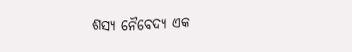ଶସ୍ୟ ନୈବେଦ୍ୟ ଏକ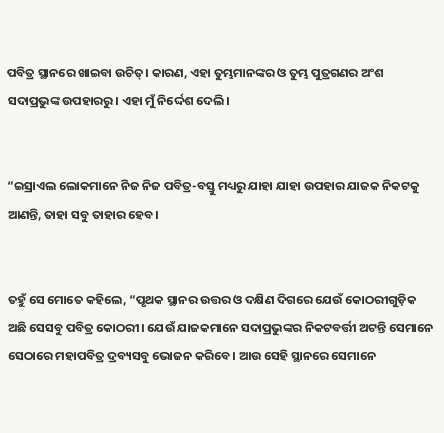ପବିତ୍ର ସ୍ଥାନରେ ଖାଇବା ଉଚିତ୍। କାରଣ, ଏହା ତୁମ୍ଭମାନଙ୍କର ଓ ତୁମ୍ଭ ପୁତ୍ରଗଣର ଅଂଶ ସଦାପ୍ରଭୁଙ୍କ ଉପହାରରୁ। ଏହା ମୁଁ ନିର୍ଦ୍ଦେଶ ଦେଲି।


“ଇସ୍ରାଏଲ ଲୋକମାନେ ନିଜ ନିଜ ପବିତ୍ର-ବସ୍ତୁ ମଧ୍ୟରୁ ଯାହା ଯାହା ଉପହାର ଯାଜକ ନିକଟକୁ ଆଣନ୍ତି, ତାହା ସବୁ ତାହାର ହେବ।


ତହୁଁ ସେ ମୋତେ କହିଲେ, “ପୃଥକ ସ୍ଥାନର ଉତ୍ତର ଓ ଦକ୍ଷିଣ ଦିଗରେ ଯେଉଁ କୋଠରୀଗୁଡ଼ିକ ଅଛି ସେସବୁ ପବିତ୍ର କୋଠରୀ। ଯେଉଁ ଯାଜକମାନେ ସଦାପ୍ରଭୁଙ୍କର ନିକଟବର୍ତ୍ତୀ ଅଟନ୍ତି ସେମାନେ ସେଠାରେ ମହାପବିତ୍ର ଦ୍ରବ୍ୟସବୁ ଭୋଜନ କରିବେ। ଆଉ ସେହି ସ୍ଥାନରେ ସେମାନେ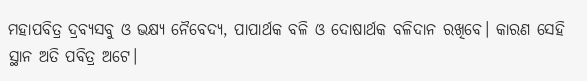ମହାପବିତ୍ର ଦ୍ରବ୍ୟସବୁ ଓ ଭକ୍ଷ୍ୟ ନୈବେଦ୍ୟ, ପାପାର୍ଥକ ବଳି ଓ ଦୋଷାର୍ଥକ ବଳିଦାନ ରଖିବେ। କାରଣ ସେହି ସ୍ଥାନ ଅତି ପବିତ୍ର ଅଟେ।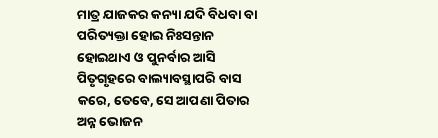ମାତ୍ର ଯାଜକର କନ୍ୟା ଯଦି ବିଧବା ବା ପରିତ୍ୟକ୍ତା ହୋଇ ନିଃସନ୍ତାନ ହୋଇଥାଏ ଓ ପୁନର୍ବାର ଆସି ପିତୃଗୃହରେ ବାଲ୍ୟାବସ୍ଥାପରି ବାସ କରେ, ତେବେ, ସେ ଆପଣା ପିତାର ଅନ୍ନ ଭୋଜନ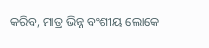କରିବ, ମାତ୍ର ଭିନ୍ନ ବଂଶୀୟ ଲୋକେ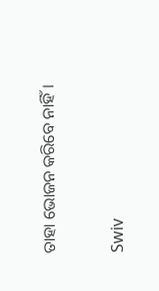ତାହା ଭୋଜନ କରିବେ ନାହିଁ।


Swiv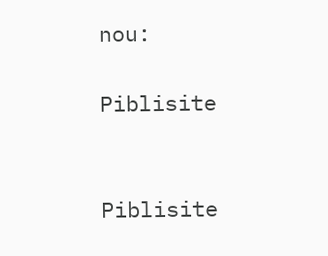nou:

Piblisite


Piblisite